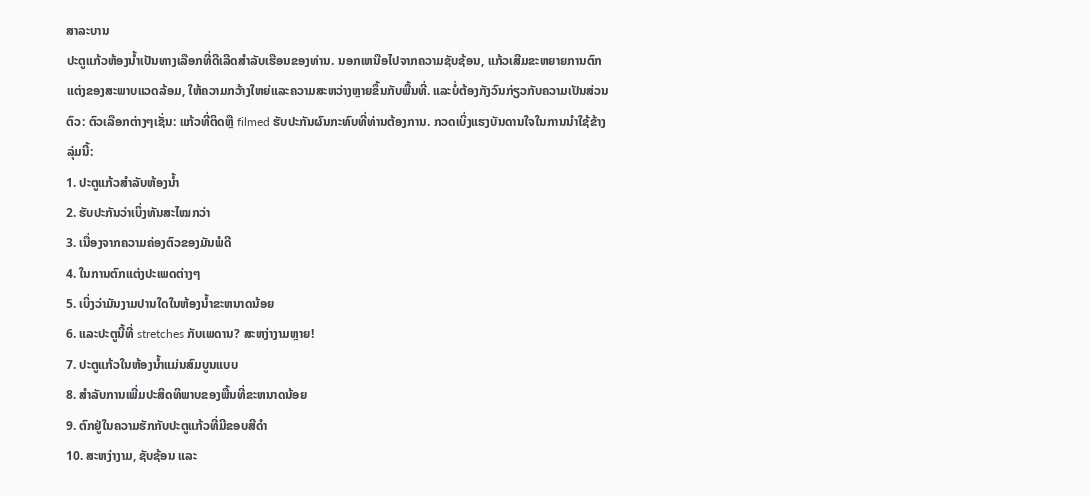ສາລະບານ
ປະຕູແກ້ວຫ້ອງນ້ຳເປັນທາງເລືອກທີ່ດີເລີດສໍາລັບເຮືອນຂອງທ່ານ. ນອກເຫນືອໄປຈາກຄວາມຊັບຊ້ອນ, ແກ້ວເສີມຂະຫຍາຍການຕົກແຕ່ງຂອງສະພາບແວດລ້ອມ, ໃຫ້ຄວາມກວ້າງໃຫຍ່ແລະຄວາມສະຫວ່າງຫຼາຍຂຶ້ນກັບພື້ນທີ່. ແລະບໍ່ຕ້ອງກັງວົນກ່ຽວກັບຄວາມເປັນສ່ວນຕົວ: ຕົວເລືອກຕ່າງໆເຊັ່ນ: ແກ້ວທີ່ຕິດຫຼື filmed ຮັບປະກັນຜົນກະທົບທີ່ທ່ານຕ້ອງການ. ກວດເບິ່ງແຮງບັນດານໃຈໃນການນຳໃຊ້ຂ້າງລຸ່ມນີ້:
1. ປະຕູແກ້ວສຳລັບຫ້ອງນ້ຳ
2. ຮັບປະກັນວ່າເບິ່ງທັນສະໄໝກວ່າ
3. ເນື່ອງຈາກຄວາມຄ່ອງຕົວຂອງມັນພໍດີ
4. ໃນການຕົກແຕ່ງປະເພດຕ່າງໆ
5. ເບິ່ງວ່າມັນງາມປານໃດໃນຫ້ອງນ້ຳຂະຫນາດນ້ອຍ
6. ແລະປະຕູນີ້ທີ່ stretches ກັບເພດານ? ສະຫງ່າງາມຫຼາຍ!
7. ປະຕູແກ້ວໃນຫ້ອງນ້ຳແມ່ນສົມບູນແບບ
8. ສໍາລັບການເພີ່ມປະສິດທິພາບຂອງພື້ນທີ່ຂະຫນາດນ້ອຍ
9. ຕົກຢູ່ໃນຄວາມຮັກກັບປະຕູແກ້ວທີ່ມີຂອບສີດໍາ
10. ສະຫງ່າງາມ, ຊັບຊ້ອນ ແລະ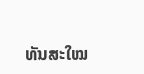ທັນສະໃໝ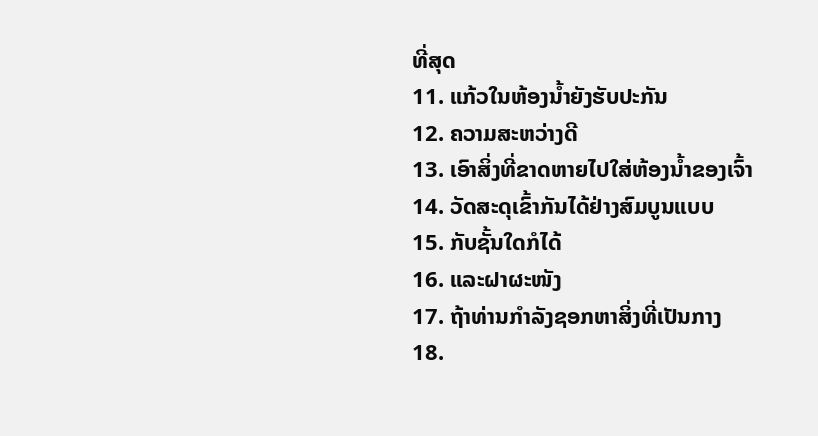ທີ່ສຸດ
11. ແກ້ວໃນຫ້ອງນ້ຳຍັງຮັບປະກັນ
12. ຄວາມສະຫວ່າງດີ
13. ເອົາສິ່ງທີ່ຂາດຫາຍໄປໃສ່ຫ້ອງນ້ຳຂອງເຈົ້າ
14. ວັດສະດຸເຂົ້າກັນໄດ້ຢ່າງສົມບູນແບບ
15. ກັບຊັ້ນໃດກໍໄດ້
16. ແລະຝາຜະໜັງ
17. ຖ້າທ່ານກໍາລັງຊອກຫາສິ່ງທີ່ເປັນກາງ
18.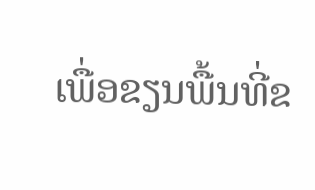ເພື່ອຂຽນພື້ນທີ່ຂ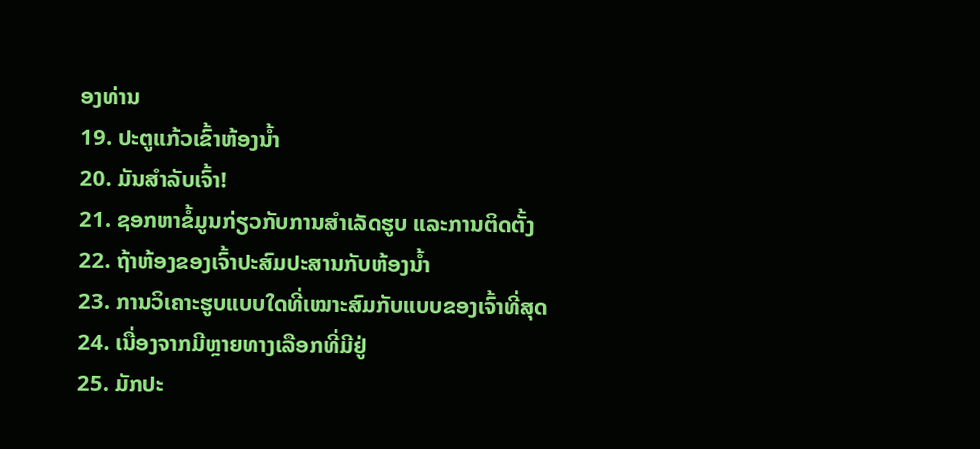ອງທ່ານ
19. ປະຕູແກ້ວເຂົ້າຫ້ອງນ້ຳ
20. ມັນສຳລັບເຈົ້າ!
21. ຊອກຫາຂໍ້ມູນກ່ຽວກັບການສໍາເລັດຮູບ ແລະການຕິດຕັ້ງ
22. ຖ້າຫ້ອງຂອງເຈົ້າປະສົມປະສານກັບຫ້ອງນ້ຳ
23. ການວິເຄາະຮູບແບບໃດທີ່ເໝາະສົມກັບແບບຂອງເຈົ້າທີ່ສຸດ
24. ເນື່ອງຈາກມີຫຼາຍທາງເລືອກທີ່ມີຢູ່
25. ມັກປະ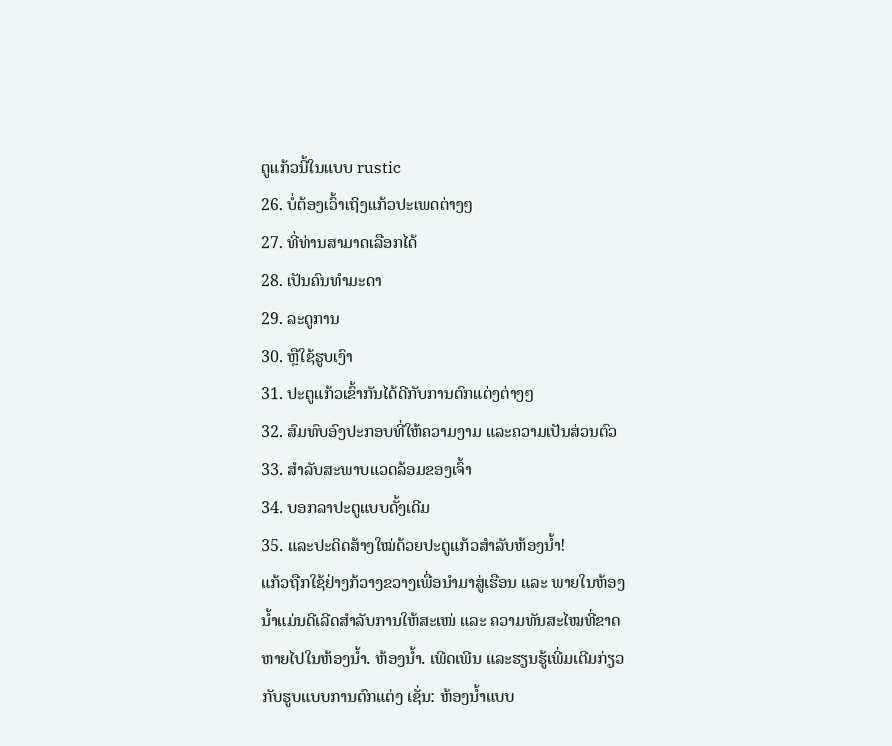ຕູແກ້ວນີ້ໃນແບບ rustic
26. ບໍ່ຕ້ອງເວົ້າເຖິງແກ້ວປະເພດຕ່າງໆ
27. ທີ່ທ່ານສາມາດເລືອກໄດ້
28. ເປັນຄົນທຳມະດາ
29. ລະດູການ
30. ຫຼືໃຊ້ຮູບເງົາ
31. ປະຕູແກ້ວເຂົ້າກັນໄດ້ດີກັບການຕົກແຕ່ງຕ່າງໆ
32. ສົມທົບອົງປະກອບທີ່ໃຫ້ຄວາມງາມ ແລະຄວາມເປັນສ່ວນຕົວ
33. ສຳລັບສະພາບແວດລ້ອມຂອງເຈົ້າ
34. ບອກລາປະຕູແບບດັ້ງເດີມ
35. ແລະປະດິດສ້າງໃໝ່ດ້ວຍປະຕູແກ້ວສຳລັບຫ້ອງນ້ຳ!
ແກ້ວຖືກໃຊ້ຢ່າງກ້ວາງຂວາງເພື່ອນຳມາສູ່ເຮືອນ ແລະ ພາຍໃນຫ້ອງນ້ຳແມ່ນດີເລີດສຳລັບການໃຫ້ສະເໜ່ ແລະ ຄວາມທັນສະໄໝທີ່ຂາດຫາຍໄປໃນຫ້ອງນ້ຳ. ຫ້ອງນ້ຳ. ເພີດເພີນ ແລະຮຽນຮູ້ເພີ່ມເຕີມກ່ຽວກັບຮູບແບບການຕົກແຕ່ງ ເຊັ່ນ: ຫ້ອງນໍ້າແບບ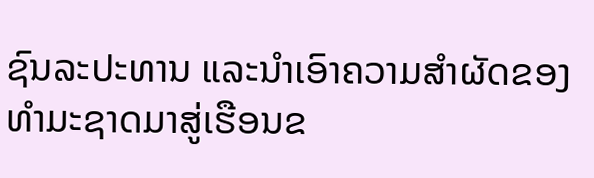ຊົນລະປະທານ ແລະນຳເອົາຄວາມສຳຜັດຂອງທຳມະຊາດມາສູ່ເຮືອນຂ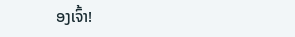ອງເຈົ້າ!